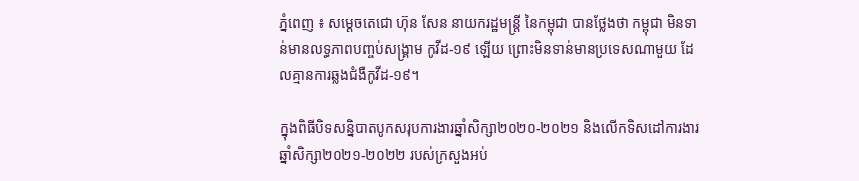ភ្នំពេញ ៖ សម្តេចតេជោ ហ៊ុន សែន នាយករដ្ឋមន្ត្រី នៃកម្ពុជា បានថ្លែងថា កម្ពុជា មិនទាន់មានលទ្ធភាពបញ្ចប់សង្គ្រាម កូវីដ-១៩ ឡើយ ព្រោះមិនទាន់មានប្រទេសណាមួយ ដែលគ្មានការឆ្លងជំងឺកូវីដ-១៩។

ក្នុងពិធីបិទសន្និបាតបូកសរុបការងារឆ្នាំសិក្សា២០២០-២០២១ និងលើកទិសដៅការងារឆ្នាំសិក្សា២០២១-២០២២ របស់ក្រសួងអប់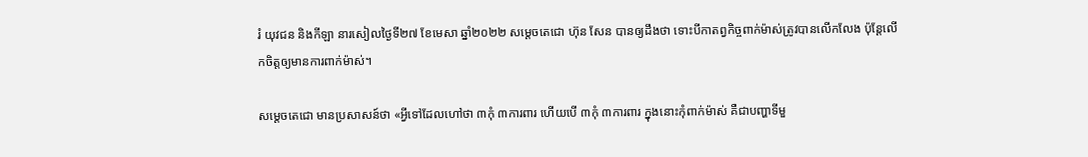រំ យុវជន និងកីឡា នារសៀលថ្ងៃទី២៧ ខែមេសា ឆ្នាំ២០២២ សម្តេចតេជោ ហ៊ុន សែន បានឲ្យដឹងថា ទោះបីកាតព្វកិច្ចពាក់ម៉ាស់ត្រូវបានលើកលែង ប៉ុន្ដែលើកចិត្តឲ្យមានការពាក់ម៉ាស់។

សម្ដេចតេជោ មានប្រសាសន៍ថា «អ្វីទៅដែលហៅថា ៣កុំ ៣ការពារ ហើយបើ ៣កុំ ៣ការពារ ក្នុងនោះកុំពាក់ម៉ាស់ គឺជាបញ្ហាទីមួ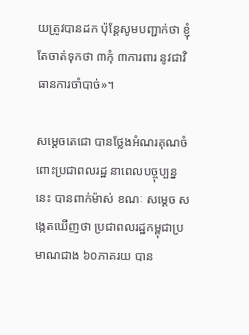យត្រូវបានដក ប៉ុន្ដែសូមបញ្ជាក់ថា ខ្ញុំតែចាត់ទុកថា ៣កុំ ៣ការពារ នូវជាវិធានការចាំបាច់»។

សម្ដេចតេជោ បានថ្លែងអំណរគុណចំពោះប្រជាពលរដ្ឋ នាពេលបច្ចុប្បន្ននេះ បានពាក់ម៉ាស់ ខណៈ សម្ដេច សង្កេតឃើញថា ប្រជាពលរដ្ឋកម្ពុជាប្រមាណជាង ៦០ភាគរយ បាន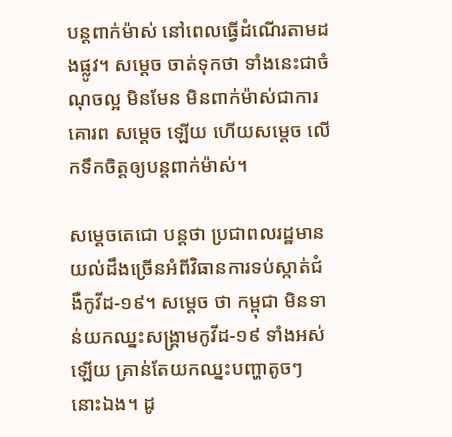បន្ដពាក់ម៉ាស់ នៅពេលធ្វើដំណើរតាមដងផ្លូវ។ សម្ដេច ចាត់ទុកថា ទាំងនេះជាចំណុចល្អ មិនមែន មិនពាក់ម៉ាស់ជាការគោរព សម្ដេច ឡើយ ហើយសម្ដេច លើកទឹកចិត្តឲ្យបន្ដពាក់ម៉ាស់។

សម្ដេចតេជោ បន្ដថា ប្រជាពលរដ្ឋមានយល់ដឹងច្រើនអំពីវិធានការទប់ស្កាត់ជំងឺកូវីដ-១៩។ សម្ដេច ថា កម្ពុជា មិនទាន់យកឈ្នះសង្គ្រាមកូវីដ-១៩ ទាំងអស់ឡើយ គ្រាន់តែយកឈ្នះបញ្ហាតូចៗ នោះឯង។ ដូ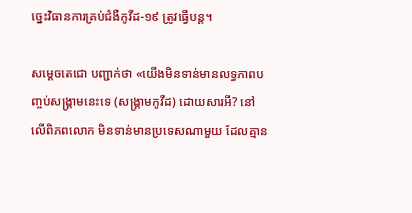ច្នេះវិធានការគ្រប់ជំងឺកូវីដ-១៩ ត្រូវធ្វើបន្ដ។

សម្ដេចតេជោ បញ្ជាក់ថា «យើងមិនទាន់មានលទ្ធភាពបញ្ចប់សង្គ្រាមនេះទេ (សង្គ្រាមកូវីដ) ដោយសារអី? នៅលើពិភពលោក មិនទាន់មានប្រទេសណាមួយ ដែលគ្មាន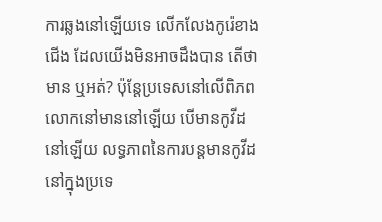ការឆ្លងនៅឡើយទេ លើកលែងកូរ៉េខាងជើង ដែលយើងមិនអាចដឹងបាន តើថាមាន ឬអត់? ប៉ុន្ដែប្រទេសនៅលើពិភពលោកនៅមាននៅឡើយ បើមានកូវីដនៅឡើយ លទ្ធភាពនៃការបន្ដមានកូវីដនៅក្នុងប្រទេ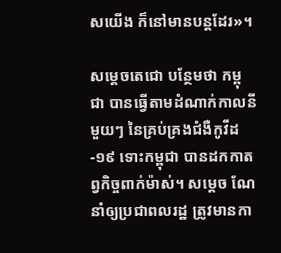សយើង ក៏នៅមានបន្ដដែរ»។

សម្ដេចតេជោ បន្ថែមថា កម្ពុជា បានធ្វើតាមដំណាក់កាលនីមួយៗ នៃគ្រប់គ្រងជំងឺកូវីដ-១៩ ទោះកម្ពុជា បានដកកាតព្វកិច្ចពាក់ម៉ាស់។ សម្ដេច ណែនាំឲ្យប្រជាពលរដ្ឋ ត្រូវមានកា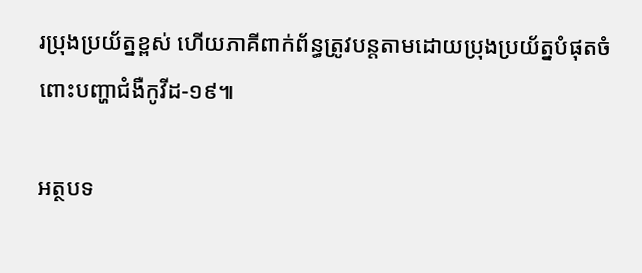រប្រុងប្រយ័ត្នខ្ពស់ ហើយភាគីពាក់ព័ន្ធត្រូវបន្ដតាមដោយប្រុងប្រយ័ត្នបំផុតចំពោះបញ្ហាជំងឺកូវីដ-១៩៕

អត្ថបទ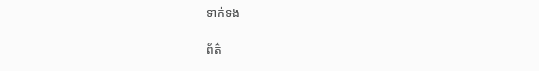ទាក់ទង

ព័ត៌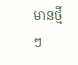មានថ្មីៗ